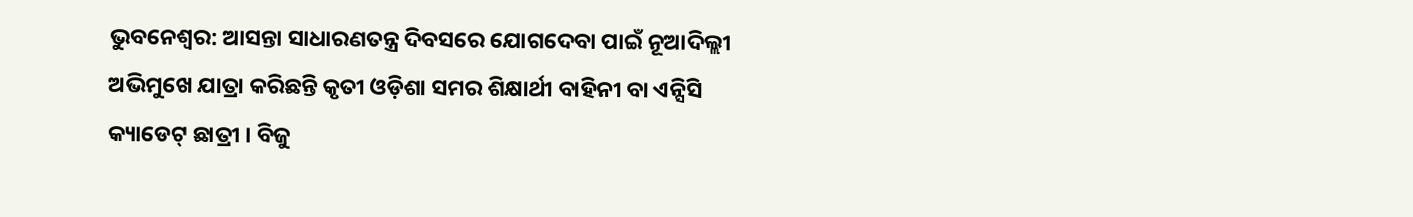ଭୁବନେଶ୍ବର: ଆସନ୍ତା ସାଧାରଣତନ୍ତ୍ର ଦିବସରେ ଯୋଗଦେବା ପାଇଁ ନୂଆଦିଲ୍ଲୀ ଅଭିମୁଖେ ଯାତ୍ରା କରିଛନ୍ତି କୃତୀ ଓଡ଼ିଶା ସମର ଶିକ୍ଷାର୍ଥୀ ବାହିନୀ ବା ଏନ୍ସିସି କ୍ୟାଡେଟ୍ ଛାତ୍ରୀ । ବିଜୁ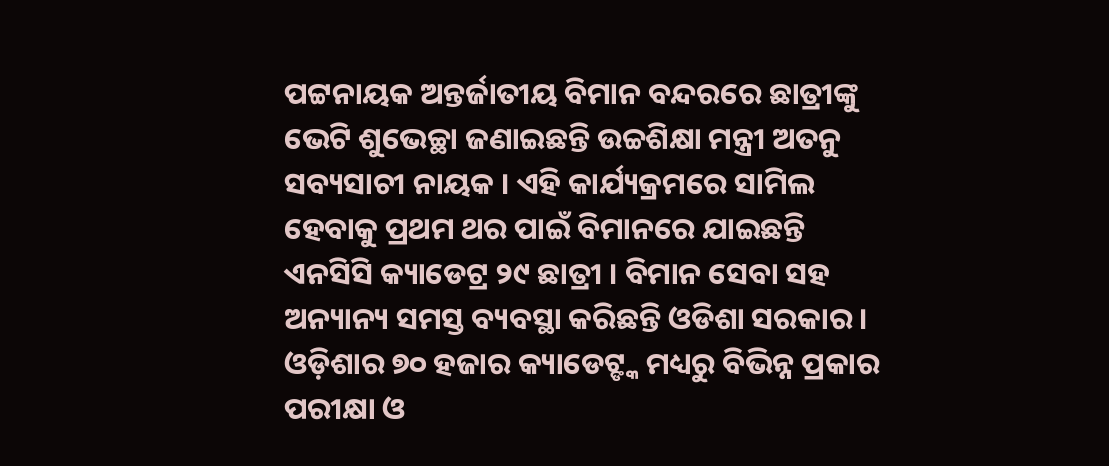ପଟ୍ଟନାୟକ ଅନ୍ତର୍ଜାତୀୟ ବିମାନ ବନ୍ଦରରେ ଛାତ୍ରୀଙ୍କୁ ଭେଟି ଶୁଭେଚ୍ଛା ଜଣାଇଛନ୍ତି ଉଚ୍ଚଶିକ୍ଷା ମନ୍ତ୍ରୀ ଅତନୁ ସବ୍ୟସାଚୀ ନାୟକ । ଏହି କାର୍ଯ୍ୟକ୍ରମରେ ସାମିଲ ହେବାକୁ ପ୍ରଥମ ଥର ପାଇଁ ବିମାନରେ ଯାଇଛନ୍ତି ଏନସିସି କ୍ୟାଡେଟ୍ର ୨୯ ଛାତ୍ରୀ । ବିମାନ ସେବା ସହ ଅନ୍ୟାନ୍ୟ ସମସ୍ତ ବ୍ୟବସ୍ଥା କରିଛନ୍ତି ଓଡିଶା ସରକାର ।
ଓଡ଼ିଶାର ୭୦ ହଜାର କ୍ୟାଡେଟ୍ଙ୍କ ମଧ୍ୟରୁ ବିଭିନ୍ନ ପ୍ରକାର ପରୀକ୍ଷା ଓ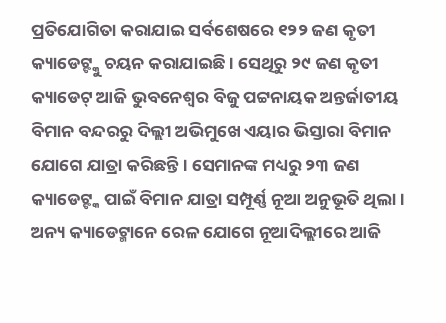ପ୍ରତିଯୋଗିତା କରାଯାଇ ସର୍ବଶେଷରେ ୧୨୨ ଜଣ କୃତୀ କ୍ୟାଡେଟ୍ଙ୍କୁ ଚୟନ କରାଯାଇଛି । ସେଥିରୁ ୨୯ ଜଣ କୃତୀ କ୍ୟାଡେଟ୍ ଆଜି ଭୁବନେଶ୍ବର ବିଜୁ ପଟ୍ଟନାୟକ ଅନ୍ତର୍ଜାତୀୟ ବିମାନ ବନ୍ଦରରୁ ଦିଲ୍ଲୀ ଅଭିମୁଖେ ଏୟାର ଭିସ୍ତାରା ବିମାନ ଯୋଗେ ଯାତ୍ରା କରିଛନ୍ତି । ସେମାନଙ୍କ ମଧ୍ୟରୁ ୨୩ ଜଣ କ୍ୟାଡେଟ୍ଙ୍କ ପାଇଁ ବିମାନ ଯାତ୍ରା ସମ୍ପୂର୍ଣ୍ଣ ନୂଆ ଅନୁଭୂତି ଥିଲା । ଅନ୍ୟ କ୍ୟାଡେଟ୍ମାନେ ରେଳ ଯୋଗେ ନୂଆଦିଲ୍ଲୀରେ ଆଜି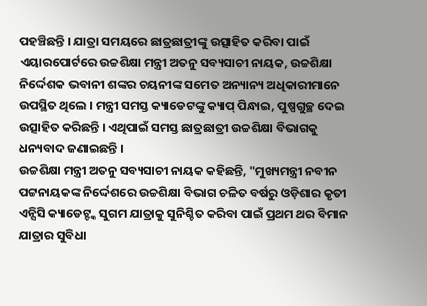ପହଞ୍ଚିଛନ୍ତି । ଯାତ୍ରା ସମୟରେ ଛାତ୍ରଛାତ୍ରୀଙ୍କୁ ଉତ୍ସାହିତ କରିବା ପାଇଁ ଏୟାରପୋର୍ଟରେ ଉଚ୍ଚଶିକ୍ଷା ମନ୍ତ୍ରୀ ଅତନୁ ସବ୍ୟସାଚୀ ନାୟକ, ଉଚ୍ଚଶିକ୍ଷା ନିର୍ଦ୍ଦେଶକ ଭବାନୀ ଶଙ୍କର ଚୟନୀଙ୍କ ସମେତ ଅନ୍ୟାନ୍ୟ ଅଧିକାରୀମାନେ ଉପସ୍ଥିତ ଥିଲେ । ମନ୍ତ୍ରୀ ସମସ୍ତ କ୍ୟାଡେଟଙ୍କୁ କ୍ୟାପ୍ ପିନ୍ଧାଇ, ପୁଷ୍ପଗୁଚ୍ଛ ଦେଇ ଉତ୍ସାହିତ କରିଛନ୍ତି । ଏଥିପାଇଁ ସମସ୍ତ ଛାତ୍ରଛାତ୍ରୀ ଉଚ୍ଚଶିକ୍ଷା ବିଭାଗକୁ ଧନ୍ୟବାଦ ଜଣାଇଛନ୍ତି ।
ଉଚ୍ଚଶିକ୍ଷା ମନ୍ତ୍ରୀ ଅତନୁ ସବ୍ୟସାଚୀ ନାୟକ କହିଛନ୍ତି, "ମୁଖ୍ୟମନ୍ତ୍ରୀ ନବୀନ ପଟ୍ଟନାୟକଙ୍କ ନିର୍ଦ୍ଦେଶରେ ଉଚ୍ଚଶିକ୍ଷା ବିଭାଗ ଚଳିତ ବର୍ଷରୁ ଓଡ଼ିଶାର କୃତୀ ଏନ୍ସିସି କ୍ୟାଡେଟ୍ଙ୍କ ସୁଗମ ଯାତ୍ରାକୁ ସୁନିଶ୍ଚିତ କରିବା ପାଇଁ ପ୍ରଥମ ଥର ବିମାନ ଯାତ୍ରାର ସୁବିଧା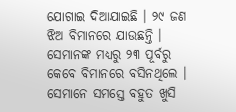ଯୋଗାଇ ଦିଆଯାଇଛି । ୨୯ ଜଣ ଝିଅ ବିମାନରେ ଯାଉଛନ୍ତି । ସେମାନଙ୍କ ମଧ୍ୟରୁ ୨୩ ପୂର୍ବରୁ କେବେ ବିମାନରେ ବସିନଥିଲେ । ସେମାନେ ସମସ୍ତେ ବହୁତ ଖୁସି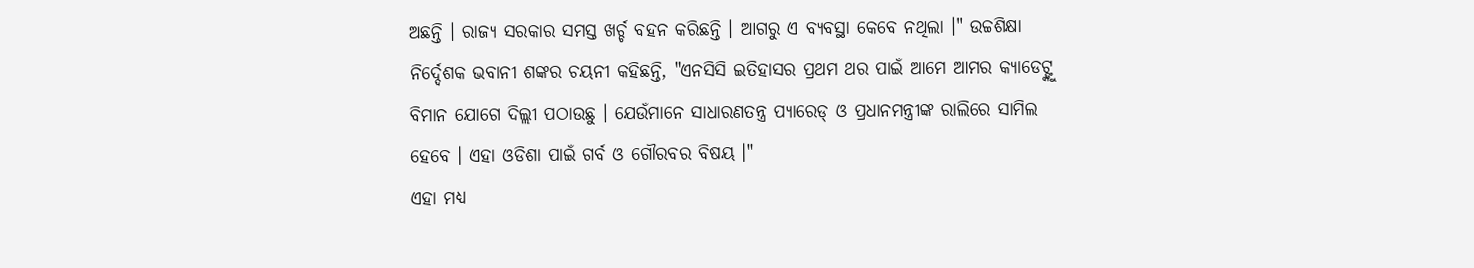ଅଛନ୍ତି । ରାଜ୍ୟ ସରକାର ସମସ୍ତ ଖର୍ଚ୍ଚ ବହନ କରିଛନ୍ତି । ଆଗରୁ ଏ ବ୍ୟବସ୍ଥା କେବେ ନଥିଲା ।" ଉଚ୍ଚଶିକ୍ଷା ନିର୍ଦ୍ଦେଶକ ଭବାନୀ ଶଙ୍କର ଚୟନୀ କହିଛନ୍ତି, "ଏନସିସି ଇତିହାସର ପ୍ରଥମ ଥର ପାଇଁ ଆମେ ଆମର କ୍ୟାଡେଟ୍ଙ୍କୁ ବିମାନ ଯୋଗେ ଦିଲ୍ଲୀ ପଠାଉଛୁ । ଯେଉଁମାନେ ସାଧାରଣତନ୍ତ୍ର ପ୍ୟାରେଡ୍ ଓ ପ୍ରଧାନମନ୍ତ୍ରୀଙ୍କ ରାଲିରେ ସାମିଲ ହେବେ । ଏହା ଓଡିଶା ପାଇଁ ଗର୍ବ ଓ ଗୌରବର ବିଷୟ ।"
ଏହା ମଧ୍ୟ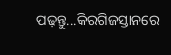ପଢ଼ନ୍ତୁ...କିରଗିଜସ୍ତାନରେ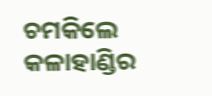ଚମକିଲେ କଳାହାଣ୍ଡିର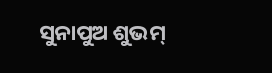ସୁନାପୁଅ ଶୁଭମ୍